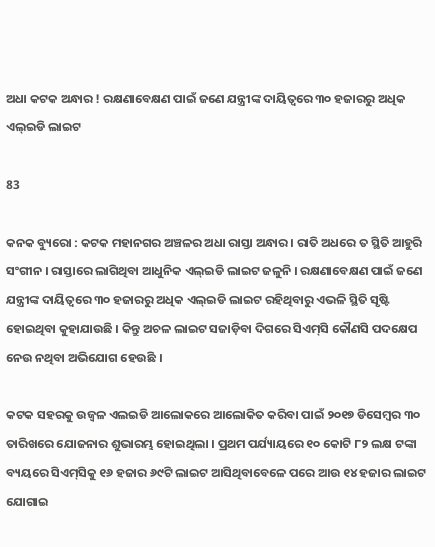ଅଧା କଟକ ଅନ୍ଧାର ! ରକ୍ଷଣାବେକ୍ଷଣ ପାଇଁ ଜଣେ ଯନ୍ତ୍ରୀଙ୍କ ଦାୟିତ୍ବରେ ୩୦ ହଜାରରୁ ଅଧିକ ଏଲ୍‌ଇଡି ଲାଇଟ

83

କନକ ବ୍ୟୁରୋ : କଟକ ମହାନଗର ଅଞ୍ଚଳର ଅଧା ରାସ୍ତା ଅନ୍ଧାର । ରାତି ଅଧରେ ତ ସ୍ଥିତି ଆହୁରି ସଂଗୀନ । ରାସ୍ତାରେ ଲାଗିଥିବା ଆଧୁନିକ ଏଲ୍‌ଇଡି ଲାଇଟ ଜଳୁନି । ରକ୍ଷଣାବେକ୍ଷଣ ପାଇଁ ଜଣେ ଯନ୍ତ୍ରୀଙ୍କ ଦାୟିତ୍ବରେ ୩୦ ହଜାରରୁ ଅଧିକ ଏଲ୍‌ଇଡି ଲାଇଟ ରହିଥିବାରୁ ଏଭଳି ସ୍ଥିତି ସୃଷ୍ଟି ହୋଇଥିବା କୁହାଯାଉଛି । କିନ୍ତୁ ଅଚଳ ଲାଇଟ ସଜାଡ଼ିବା ଦିଗରେ ସିଏମ୍‌ସି କୌଣସି ପଦକ୍ଷେପ ନେଉ ନଥିବା ଅଭିଯୋଗ ହେଉଛି ।

କଟକ ସହରକୁ ଉଜ୍ବଳ ଏଲଇଡି ଆଲୋକରେ ଆଲୋକିତ କରିବା ପାଇଁ ୨୦୧୭ ଡିସେମ୍ବର ୩୦ ତାରିଖରେ ଯୋଜନାର ଶୁଭାରମ୍ଭ ହୋଇଥିଲା । ପ୍ରଥମ ପର୍ଯ୍ୟାୟରେ ୧୦ କୋଟି ୮୨ ଲକ୍ଷ ଟଙ୍କା ବ୍ୟୟରେ ସିଏମ୍‌ସିକୁ ୧୬ ହଜାର ୬୯ଟି ଲାଇଟ ଆସିଥିବାବେଳେ ପରେ ଆଉ ୧୪ ହଜାର ଲାଇଟ ଯୋଗାଇ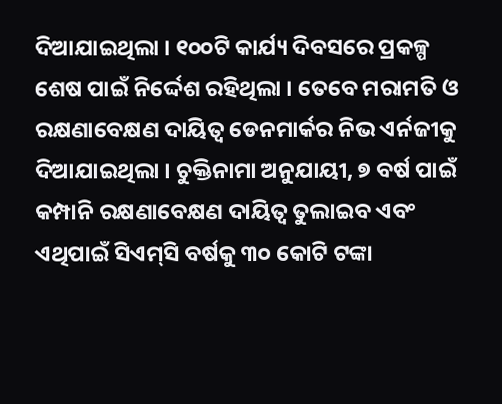ଦିଆଯାଇଥିଲା । ୧୦୦ଟି କାର୍ଯ୍ୟ ଦିବସରେ ପ୍ରକଳ୍ପ ଶେଷ ପାଇଁ ନିର୍ଦ୍ଦେଶ ରହିଥିଲା । ତେବେ ମରାମତି ଓ ରକ୍ଷଣାବେକ୍ଷଣ ଦାୟିତ୍ବ ଡେନମାର୍କର ନିଭ ଏର୍ନଜୀକୁ ଦିଆଯାଇଥିଲା । ଚୁକ୍ତିନାମା ଅନୁଯାୟୀ, ୭ ବର୍ଷ ପାଇଁ କମ୍ପାନି ରକ୍ଷଣାବେକ୍ଷଣ ଦାୟିତ୍ବ ତୁଲାଇବ ଏବଂ ଏଥିପାଇଁ ସିଏମ୍‌ସି ବର୍ଷକୁ ୩୦ କୋଟି ଟଙ୍କା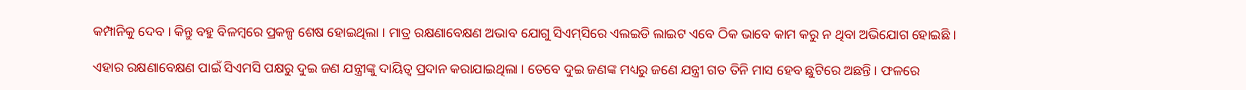କମ୍ପାନିକୁ ଦେବ । କିନ୍ତୁ ବହୁ ବିଳମ୍ବରେ ପ୍ରକଳ୍ପ ଶେଷ ହୋଇଥି‌ଲା । ମାତ୍ର ରକ୍ଷଣାବେକ୍ଷଣ ଅଭାବ ଯୋଗୁ ସିଏମ୍‌ସିରେ ଏଲଇଡି ଲାଇଟ ଏବେ ଠିକ ଭାବେ କାମ କରୁ ନ ଥିବା ଅଭିଯୋଗ ହୋଇଛି ।

ଏହାର ରକ୍ଷଣାବେକ୍ଷଣ ପାଇଁ ସିଏମସି ପକ୍ଷରୁ ଦୁଇ ଜଣ ଯନ୍ତ୍ରୀଙ୍କୁ ଦାୟିତ୍ବ ପ୍ରଦାନ କରାଯାଇଥିଲା । ତେବେ ଦୁଇ ଜଣଙ୍କ ମଧ୍ୟରୁ ଜଣେ ଯନ୍ତ୍ରୀ ଗତ ତିନି ମାସ ହେବ ଛୁଟିରେ ଅଛନ୍ତି । ଫଳରେ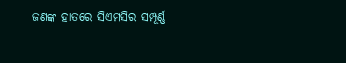ଜଣଙ୍କ ହାତରେ ସିଏମସିର ସମ୍ପୂର୍ଣ୍ଣ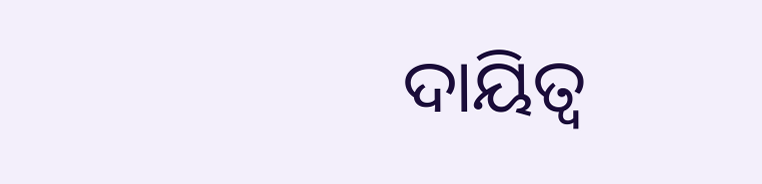ଦାୟିତ୍ବ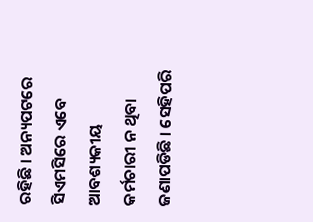ରହିଛି । ଅନ୍ୟପଟରେ ସିଏମସିରେ ଏବେ ଆବଶ୍ୟକୀୟ କର୍ମଚାରୀ ନ ଥିବା ଜଣାପଡିଛି । ସେହିପରି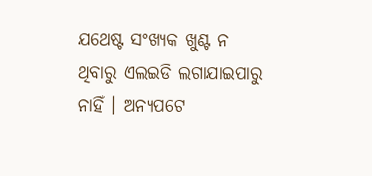ଯଥେଷ୍ଟ ସଂଖ୍ୟକ ଖୁଣ୍ଟ ନ ଥିବାରୁ ଏଲଇଡି ଲଗାଯାଇପାରୁ ନାହିଁ । ଅନ୍ୟପଟେ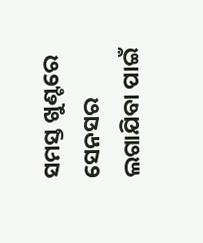ସମସ୍ତ ଖୁଣ୍ଟରେ ସେନସର ଲଗାଯିବା ପାଇଁ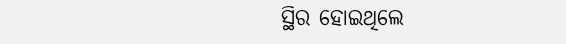ସ୍ଥିର ହୋଇଥିଲେ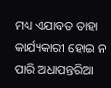ମଧ୍ୟ ଏଯାବତ ତାହା କାର୍ଯ୍ୟକାରୀ ହୋଇ ନ ପାରି ଅଧାପନ୍ତରିଆ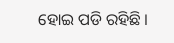ହୋଇ ପଡି ରହିଛି ।